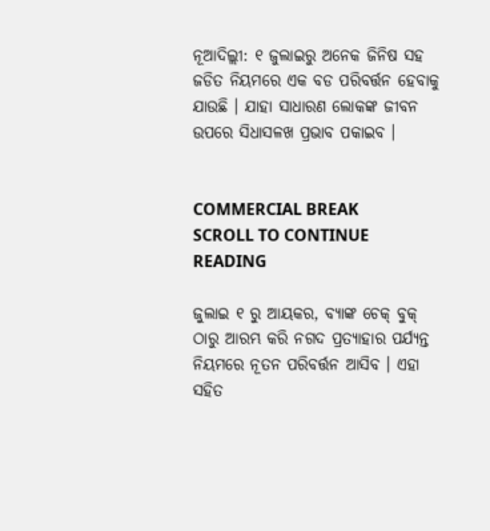ନୂଆଦିଲ୍ଲୀ: ୧ ଜୁଲାଇରୁ ଅନେକ ଜିନିଷ ସହ ଜଡିତ ନିୟମରେ ଏକ ବଡ ପରିବର୍ତ୍ତନ ହେବାକୁ ଯାଉଛି । ଯାହା ସାଧାରଣ ଲୋକଙ୍କ ଜୀବନ ଉପରେ ସିଧାସଳଖ ପ୍ରଭାବ ପକାଇବ ।


COMMERCIAL BREAK
SCROLL TO CONTINUE READING

ଜୁଲାଇ ୧ ରୁ ଆୟକର, ବ୍ୟାଙ୍କ ଚେକ୍ ବୁକ୍ ଠାରୁ ଆରମ୍ଭ କରି ନଗଦ ପ୍ରତ୍ୟାହାର ପର୍ଯ୍ୟନ୍ତ ନିୟମରେ ନୂତନ ପରିବର୍ତ୍ତନ ଆସିବ । ଏହା ସହିତ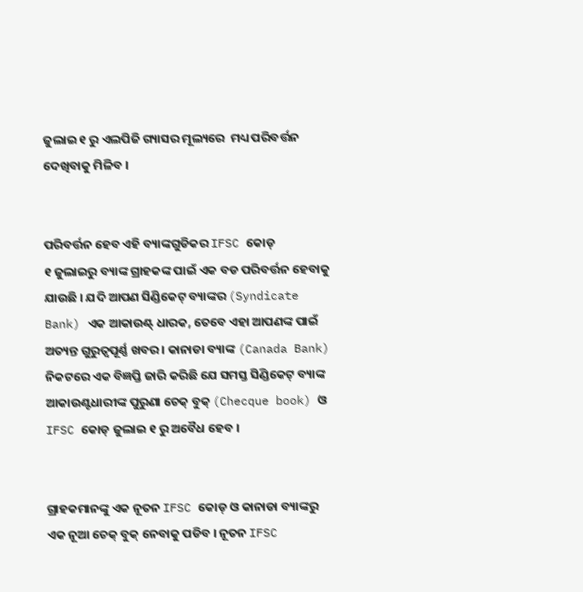ଜୁଲାଇ ୧ ରୁ ଏଲପିଜି ଗ୍ୟାସର ମୂଲ୍ୟରେ  ମଧ୍ୟ ପରିବର୍ତ୍ତନ ଦେଖିବାକୁ ମିଳିବ ।


ପରିବର୍ତ୍ତନ ହେବ ଏହି ବ୍ୟାଙ୍କଗୁଡିକର IFSC କୋଡ୍
୧ ଜୁଲାଇରୁ ବ୍ୟାଙ୍କ ଗ୍ରାହକଙ୍କ ପାଇଁ ଏକ ବଡ ପରିବର୍ତ୍ତନ ହେବାକୁ ଯାଉଛି । ଯଦି ଆପଣ ସିଣ୍ଡିକେଟ୍ ବ୍ୟାଙ୍କର (Syndicate Bank) ଏକ ଆକାଉଣ୍ଟ୍ ଧାରକ, ତେବେ ଏହା ଆପଣଙ୍କ ପାଇଁ ଅତ୍ୟନ୍ତ ଗୁରୁତ୍ୱପୂର୍ଣ୍ଣ ଖବର । କାନାଡା ବ୍ୟାଙ୍କ (Canada Bank) ନିକଟରେ ଏକ ବିଜ୍ଞପ୍ତି ଜାରି କରିଛି ଯେ ସମସ୍ତ ସିଣ୍ଡିକେଟ୍ ବ୍ୟାଙ୍କ ଆକାଉଣ୍ଟଧାରୀଙ୍କ ପୁରୁଣା ଚେକ୍ ବୁକ୍ (Checque book) ଓ IFSC କୋଡ୍ ଜୁଲାଇ ୧ ରୁ ଅବୈଧ ହେବ ।


ଗ୍ରାହକମାନଙ୍କୁ ଏକ ନୂତନ IFSC କୋଡ୍ ଓ କାନାଡା ବ୍ୟାଙ୍କରୁ ଏକ ନୂଆ ଚେକ୍ ବୁକ୍ ନେବାକୁ ପଡିବ । ନୂତନ IFSC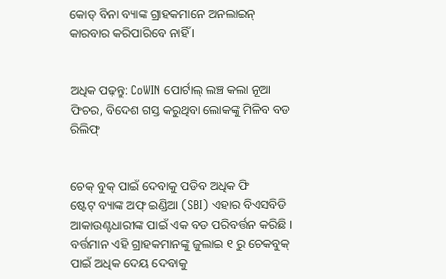କୋଡ୍ ବିନା ବ୍ୟାଙ୍କ ଗ୍ରାହକମାନେ ଅନଲାଇନ୍ କାରବାର କରିପାରିବେ ନାହିଁ ।


ଅଧିକ ପଢ଼ନ୍ତୁ: CoWIN ପୋର୍ଟାଲ୍ ଲଞ୍ଚ କଲା ନୂଆ ଫିଚର, ବିଦେଶ ଗସ୍ତ କରୁଥିବା ଲୋକଙ୍କୁ ମିଳିବ ବଡ ରିଲିଫ୍


ଚେକ୍ ବୁକ୍ ପାଇଁ ଦେବାକୁ ପଡିବ ଅଧିକ ଫି
ଷ୍ଟେଟ୍ ବ୍ୟାଙ୍କ ଅଫ୍ ଇଣ୍ଡିଆ (SBI) ଏହାର ବିଏସବିଡି ଆକାଉଣ୍ଟଧାରୀଙ୍କ ପାଇଁ ଏକ ବଡ ପରିବର୍ତ୍ତନ କରିଛି । ବର୍ତ୍ତମାନ ଏହି ଗ୍ରାହକମାନଙ୍କୁ ଜୁଲାଇ ୧ ରୁ ଚେକବୁକ୍ ପାଇଁ ଅଧିକ ଦେୟ ଦେବାକୁ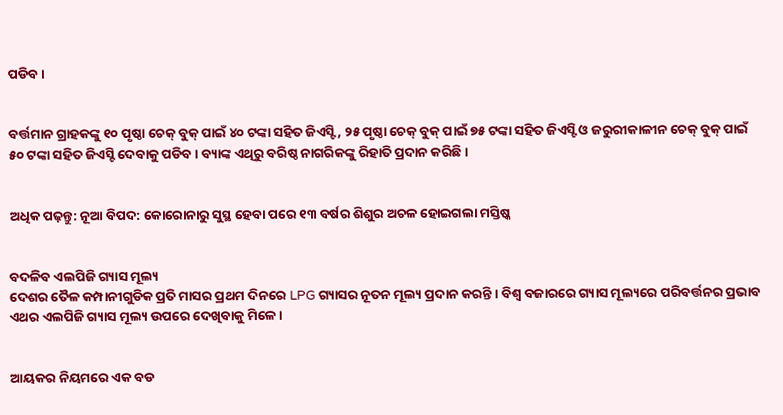ପଡିବ ।


ବର୍ତ୍ତମାନ ଗ୍ରାହକଙ୍କୁ ୧୦ ପୃଷ୍ଠା ଚେକ୍ ବୁକ୍ ପାଇଁ ୪୦ ଟଙ୍କା ସହିତ ଜିଏସ୍ଟି, ୨୫ ପୃଷ୍ଠା ଚେକ୍ ବୁକ୍ ପାଇଁ ୭୫ ଟଙ୍କା ସହିତ ଜିଏସ୍ଟି ଓ ଜରୁରୀକାଳୀନ ଚେକ୍ ବୁକ୍ ପାଇଁ ୫୦ ଟଙ୍କା ସହିତ ଜିଏସ୍ଟି ଦେବାକୁ ପଡିବ । ବ୍ୟାଙ୍କ ଏଥିରୁ ବରିଷ୍ଠ ନାଗରିକଙ୍କୁ ରିହାତି ପ୍ରଦାନ କରିଛି ।


ଅଧିକ ପଢ଼ନ୍ତୁ: ନୂଆ ବିପଦ: କୋରୋନାରୁ ସୁସ୍ଥ ହେବା ପରେ ୧୩ ବର୍ଷର ଶିଶୁର ଅଚଳ ହୋଇଗଲା ମସ୍ତିଷ୍କ


ବଦଳିବ ଏଲପିଜି ଗ୍ୟାସ ମୂଲ୍ୟ
ଦେଶର ତୈଳ କମ୍ପାନୀଗୁଡିକ ପ୍ରତି ମାସର ପ୍ରଥମ ଦିନରେ LPG ଗ୍ୟାସର ନୂତନ ମୂଲ୍ୟ ପ୍ରଦାନ କରନ୍ତି । ବିଶ୍ୱ ବଜାରରେ ଗ୍ୟାସ ମୂଲ୍ୟରେ ପରିବର୍ତ୍ତନର ପ୍ରଭାବ ଏଥର ଏଲପିଜି ଗ୍ୟାସ ମୂଲ୍ୟ ଉପରେ ଦେଖିବାକୁ ମିଳେ ।


ଆୟକର ନିୟମରେ ଏକ ବଡ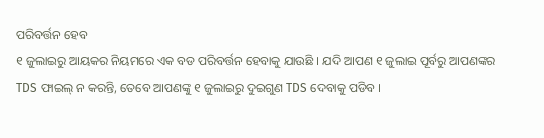ପରିବର୍ତ୍ତନ ହେବ
୧ ଜୁଲାଇରୁ ଆୟକର ନିୟମରେ ଏକ ବଡ ପରିବର୍ତ୍ତନ ହେବାକୁ ଯାଉଛି । ଯଦି ଆପଣ ୧ ଜୁଲାଇ ପୂର୍ବରୁ ଆପଣଙ୍କର TDS ଫାଇଲ୍ ନ କରନ୍ତି, ତେବେ ଆପଣଙ୍କୁ ୧ ଜୁଲାଇରୁ ଦୁଇଗୁଣ TDS ଦେବାକୁ ପଡିବ ।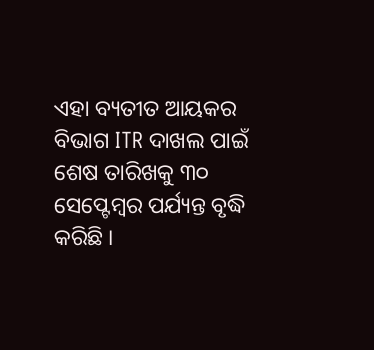ଏହା ବ୍ୟତୀତ ଆୟକର ବିଭାଗ ITR ଦାଖଲ ପାଇଁ ଶେଷ ତାରିଖକୁ ୩୦ ସେପ୍ଟେମ୍ବର ପର୍ଯ୍ୟନ୍ତ ବୃଦ୍ଧି କରିଛି ।